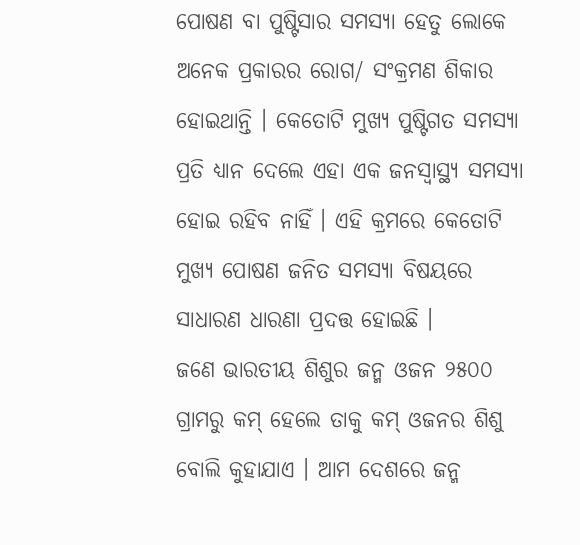ପୋଷଣ ବା ପୁଷ୍ଟିସାର ସମସ୍ୟା ହେତୁ ଲୋକେ ଅନେକ ପ୍ରକାରର ରୋଗ/ ସଂକ୍ରମଣ ଶିକାର ହୋଇଥାନ୍ତି । କେତୋଟି ମୁଖ୍ୟ ପୁଷ୍ଟିଗତ ସମସ୍ୟା ପ୍ରତି ଧ୍ୟାନ ଦେଲେ ଏହା ଏକ ଜନସ୍ୱାସ୍ଥ୍ୟ ସମସ୍ୟା ହୋଇ ରହିବ ନାହିଁ । ଏହି କ୍ରମରେ କେତୋଟି ମୁଖ୍ୟ ପୋଷଣ ଜନିତ ସମସ୍ୟା ବିଷୟରେ ସାଧାରଣ ଧାରଣା ପ୍ରଦତ୍ତ ହୋଇଛି ।
ଜଣେ ଭାରତୀୟ ଶିଶୁର ଜନ୍ମ ଓଜନ ୨୫୦୦ ଗ୍ରାମରୁ କମ୍ ହେଲେ ତାକୁ କମ୍ ଓଜନର ଶିଶୁ ବୋଲି କୁହାଯାଏ । ଆମ ଦେଶରେ ଜନ୍ମ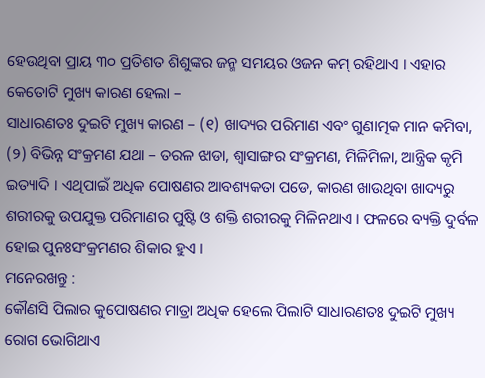ହେଉଥିବା ପ୍ରାୟ ୩୦ ପ୍ରତିଶତ ଶିଶୁଙ୍କର ଜନ୍ମ ସମୟର ଓଜନ କମ୍ ରହିଥାଏ । ଏହାର କେତୋଟି ମୁଖ୍ୟ କାରଣ ହେଲା –
ସାଧାରଣତଃ ଦୁଇଟି ମୁଖ୍ୟ କାରଣ – (୧) ଖାଦ୍ୟର ପରିମାଣ ଏବଂ ଗୁଣାତ୍ମକ ମାନ କମିବା, (୨) ବିଭିନ୍ନ ସଂକ୍ରମଣ ଯଥା – ତରଳ ଝାଡା, ଶ୍ଵାସାଙ୍ଗର ସଂକ୍ରମଣ, ମିଳିମିଳା, ଆନ୍ତ୍ରିକ କୃମି ଇତ୍ୟାଦି । ଏଥିପାଇଁ ଅଧିକ ପୋଷଣର ଆବଶ୍ୟକତା ପଡେ, କାରଣ ଖାଉଥିବା ଖାଦ୍ୟରୁ ଶରୀରକୁ ଉପଯୁକ୍ତ ପରିମାଣର ପୁଷ୍ଟି ଓ ଶକ୍ତି ଶରୀରକୁ ମିଳିନଥାଏ । ଫଳରେ ବ୍ୟକ୍ତି ଦୁର୍ବଳ ହୋଇ ପୁନଃସଂକ୍ରମଣର ଶିକାର ହୁଏ ।
ମନେରଖନ୍ତୁ :
କୌଣସି ପିଲାର କୁପୋଷଣର ମାତ୍ରା ଅଧିକ ହେଲେ ପିଲାଟି ସାଧାରଣତଃ ଦୁଇଟି ମୁଖ୍ୟ ରୋଗ ଭୋଗିଥାଏ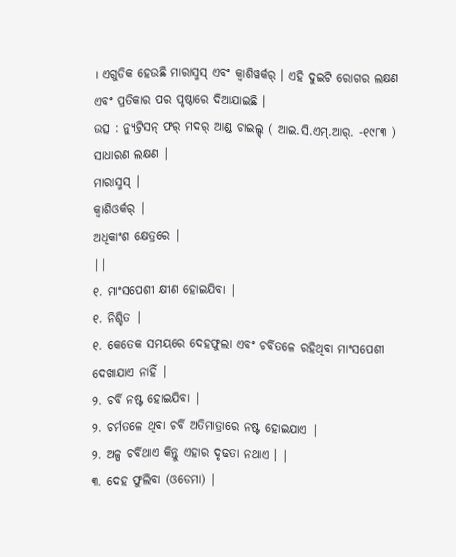। ଏଗୁଡିକ ହେଉଛି ମାରାସ୍ମସ୍ ଏବଂ କ୍ଵାଶିୱର୍କର୍ । ଏହି ଦୁଇଟି ରୋଗର ଲକ୍ଷଣ ଏବଂ ପ୍ରତିକାର ପର ପୃଷ୍ଠାରେ ଦିଆଯାଇଛି ।
ଉତ୍ସ : ନ୍ୟୁଟ୍ରିସନ୍ ଫର୍ ମଦର୍ ଆଣ୍ଡ ଚାଇଲ୍ଡ୍ ( ଆଇ.ସି.ଏମ୍.ଆର୍. -୧୯୮୩ )
ସାଧାରଣ ଲକ୍ଷଣ |
ମାରାସ୍ମସ୍ |
କ୍ଵାଶିଓର୍କର୍ |
ଅଧିକାଂଶ କ୍ଷେତ୍ରରେ |
||
୧. ମାଂସପେଶୀ କ୍ଷୀଣ ହୋଇଯିବା |
୧. ନିଶ୍ଚିତ |
୧. କେତେକ ସମୟରେ ଦେହଫୁଲା ଏବଂ ଚର୍ବିତଳେ ରହିଥିବା ମାଂସପେଶୀ ଦେଖାଯାଏ ନାହିଁ |
୨. ଚର୍ବି ନଷ୍ଟ ହୋଇଯିବା |
୨. ଚର୍ମତଳେ ଥିବା ଚର୍ବି ଅତିମାତ୍ରାରେ ନଷ୍ଟ ହୋଇଯାଏ |
୨. ଅଳ୍ପ ଚର୍ବିଥାଏ କିନ୍ତୁ ଏହାର ଦୃଢତା ନଥାଏ । |
୩. ଦେହ ଫୁଲିବା (ଓଡେମା) |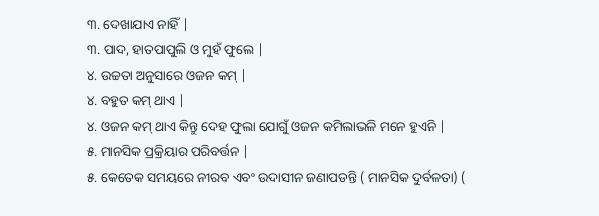୩. ଦେଖାଯାଏ ନାହିଁ |
୩. ପାଦ, ହାତପାପୁଲି ଓ ମୁହଁ ଫୁଲେ |
୪. ଉଚ୍ଚତା ଅନୁସାରେ ଓଜନ କମ୍ |
୪. ବହୁତ କମ୍ ଥାଏ |
୪. ଓଜନ କମ୍ ଥାଏ କିନ୍ତୁ ଦେହ ଫୁଲା ଯୋଗୁଁ ଓଜନ କମିଲାଭଳି ମନେ ହୁଏନି |
୫. ମାନସିକ ପ୍ରକ୍ରିୟାର ପରିବର୍ତ୍ତନ |
୫. କେତେକ ସମୟରେ ନୀରବ ଏବଂ ଉଦାସୀନ ଜଣାପଡନ୍ତି ( ମାନସିକ ଦୁର୍ବଳତା) (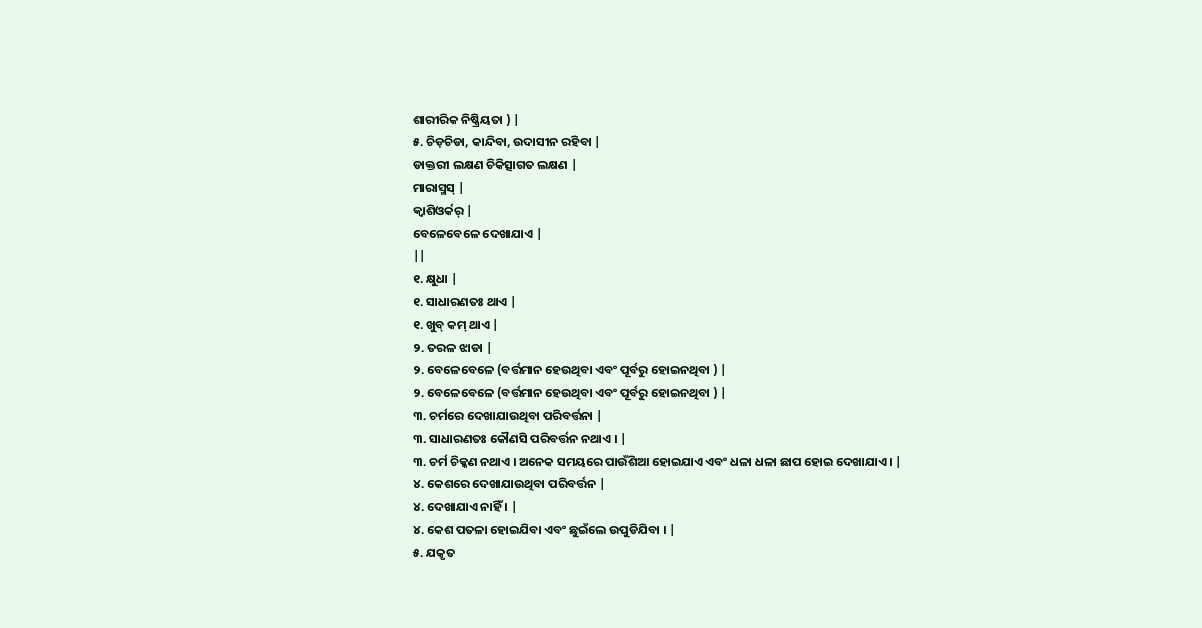ଶାରୀରିକ ନିଷ୍କ୍ରିୟତା ) |
୫. ଚିଡ଼ଚିଡା, କାନ୍ଦିବା, ଉଦାସୀନ ରହିବା |
ଡାକ୍ତରୀ ଲକ୍ଷଣ ଚିକିତ୍ସାଗତ ଲକ୍ଷଣ |
ମାରାସ୍ମସ୍ |
କ୍ଵାଶିଓର୍କର୍ |
ବେଳେବେଳେ ଦେଖାଯାଏ |
||
୧. କ୍ଷୁଧା |
୧. ସାଧାରଣତଃ ଥାଏ |
୧. ଖୁବ୍ କମ୍ ଥାଏ |
୨. ତରଳ ଝାଡା |
୨. ବେଳେବେଳେ (ବର୍ତ୍ତମାନ ହେଉଥିବା ଏବଂ ପୂର୍ବରୁ ହୋଇନଥିବା ) |
୨. ବେଳେବେଳେ (ବର୍ତ୍ତମାନ ହେଉଥିବା ଏବଂ ପୂର୍ବରୁ ହୋଇନଥିବା ) |
୩. ଚର୍ମରେ ଦେଖାଯାଉଥିବା ପରିବର୍ତ୍ତନା |
୩. ସାଧାରଣତଃ କୌଣସି ପରିବର୍ତ୍ତନ ନଥାଏ । |
୩. ଚର୍ମ ଚିକ୍କଣ ନଥାଏ । ଅନେକ ସମୟରେ ପାଉଁଶିଆ ହୋଇଯାଏ ଏବଂ ଧଳା ଧଳା ଛାପ ହୋଇ ଦେଖାଯାଏ । |
୪. କେଶରେ ଦେଖାଯାଉଥିବା ପରିବର୍ତ୍ତନ |
୪. ଦେଖାଯାଏ ନାହିଁ । |
୪. କେଶ ପତଳା ହୋଇଯିବା ଏବଂ ଛୁଇଁଲେ ଉପୁଡିଯିବା । |
୫. ଯକୃତ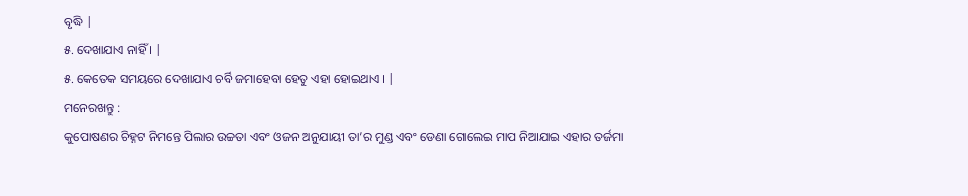ବୃଦ୍ଧି |
୫. ଦେଖାଯାଏ ନାହିଁ । |
୫. କେତେକ ସମୟରେ ଦେଖାଯାଏ ଚର୍ବି ଜମାହେବା ହେତୁ ଏହା ହୋଇଥାଏ । |
ମନେରଖନ୍ତୁ :
କୁପୋଷଣର ଚିହ୍ନଟ ନିମନ୍ତେ ପିଲାର ଉଚ୍ଚତା ଏବଂ ଓଜନ ଅନୁଯାୟୀ ତା’ର ମୁଣ୍ଡ ଏବଂ ଡେଣା ଗୋଲେଇ ମାପ ନିଆଯାଇ ଏହାର ତର୍ଜମା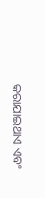କରାଯାଇଥାଏ ଏବଂ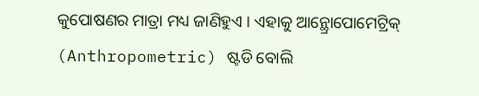କୁପୋଷଣର ମାତ୍ରା ମଧ୍ୟ ଜାଣିହୁଏ । ଏହାକୁ ଆନ୍ଥ୍ରୋପୋମେଟ୍ରିକ୍ (Anthropometric) ଷ୍ଟଡି ବୋଲି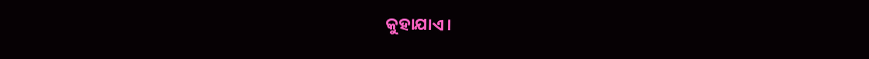କୁହାଯାଏ ।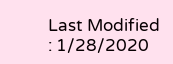Last Modified : 1/28/2020